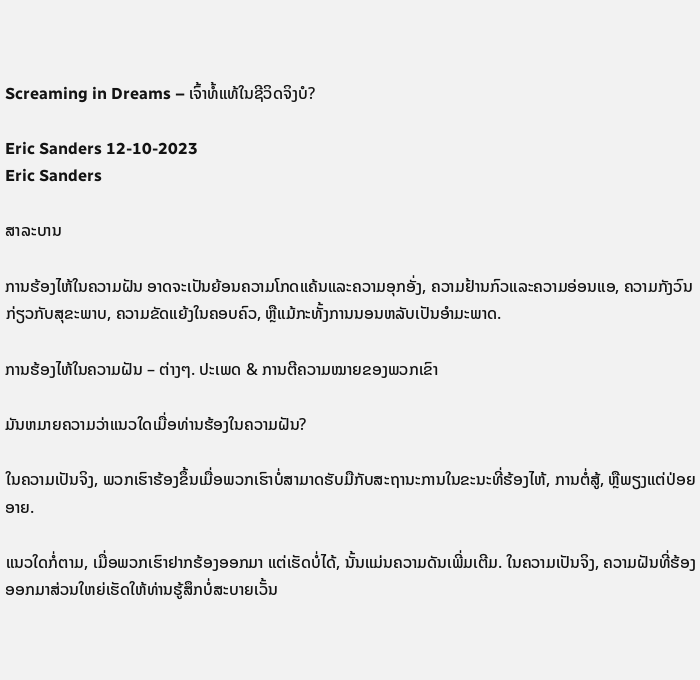Screaming in Dreams – ເຈົ້າທໍ້ແທ້ໃນຊີວິດຈິງບໍ?

Eric Sanders 12-10-2023
Eric Sanders

ສາລະບານ

ການຮ້ອງໄຫ້ໃນຄວາມຝັນ ອາດຈະເປັນຍ້ອນຄວາມໂກດແຄ້ນແລະຄວາມອຸກອັ່ງ, ຄວາມຢ້ານກົວແລະຄວາມອ່ອນແອ, ຄວາມກັງວົນກ່ຽວກັບສຸຂະພາບ, ຄວາມຂັດແຍ້ງໃນຄອບຄົວ, ຫຼືແມ້ກະທັ້ງການນອນຫລັບເປັນອໍາມະພາດ.

ການຮ້ອງໄຫ້ໃນຄວາມຝັນ – ຕ່າງໆ. ປະເພດ & ການຕີຄວາມໝາຍຂອງພວກເຂົາ

ມັນຫມາຍຄວາມວ່າແນວໃດເມື່ອທ່ານຮ້ອງໃນຄວາມຝັນ?

ໃນຄວາມເປັນຈິງ, ພວກເຮົາຮ້ອງຂຶ້ນເມື່ອພວກເຮົາບໍ່ສາມາດຮັບມືກັບສະຖານະການໃນຂະນະທີ່ຮ້ອງໄຫ້, ການຕໍ່ສູ້, ຫຼືພຽງແຕ່ປ່ອຍອາຍ.

ແນວໃດກໍ່ຕາມ, ເມື່ອພວກເຮົາຢາກຮ້ອງອອກມາ ແຕ່ເຮັດບໍ່ໄດ້, ນັ້ນແມ່ນຄວາມດັນເພີ່ມເຕີມ. ໃນຄວາມເປັນຈິງ, ຄວາມຝັນທີ່ຮ້ອງອອກມາສ່ວນໃຫຍ່ເຮັດໃຫ້ທ່ານຮູ້ສຶກບໍ່ສະບາຍເວັ້ນ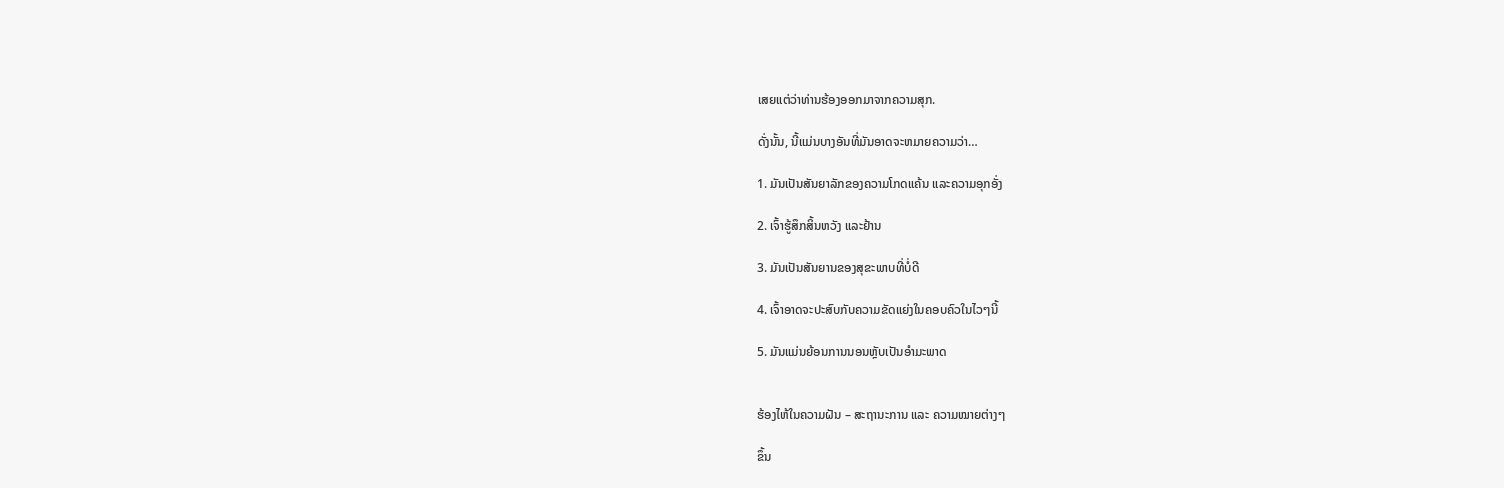ເສຍແຕ່ວ່າທ່ານຮ້ອງອອກມາຈາກຄວາມສຸກ.

ດັ່ງນັ້ນ, ນີ້ແມ່ນບາງອັນທີ່ມັນອາດຈະຫມາຍຄວາມວ່າ…

1. ມັນເປັນສັນຍາລັກຂອງຄວາມໂກດແຄ້ນ ແລະຄວາມອຸກອັ່ງ

2. ເຈົ້າຮູ້ສຶກສິ້ນຫວັງ ແລະຢ້ານ

3. ມັນເປັນສັນຍານຂອງສຸຂະພາບທີ່ບໍ່ດີ

4. ເຈົ້າອາດຈະປະສົບກັບຄວາມຂັດແຍ່ງໃນຄອບຄົວໃນໄວໆນີ້

5. ມັນແມ່ນຍ້ອນການນອນຫຼັບເປັນອຳມະພາດ


ຮ້ອງໄຫ້ໃນຄວາມຝັນ – ສະຖານະການ ແລະ ຄວາມໝາຍຕ່າງໆ

ຂຶ້ນ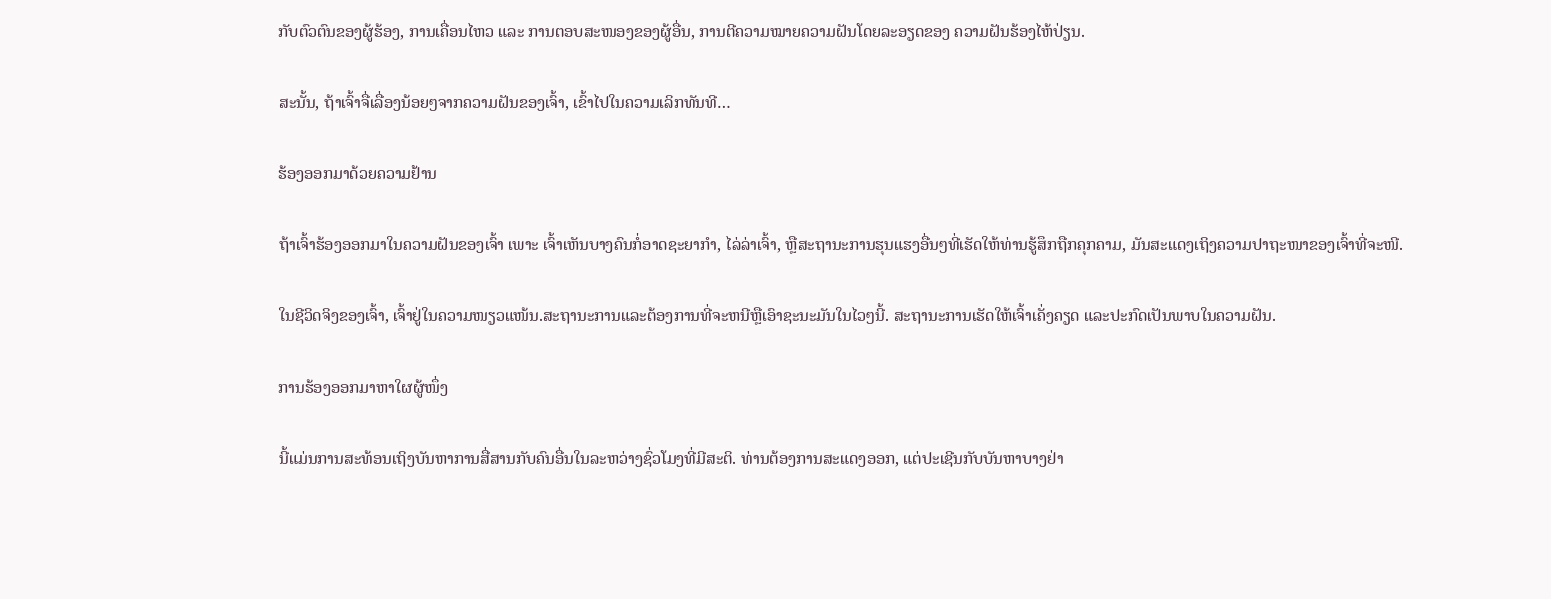ກັບຕົວຕົນຂອງຜູ້ຮ້ອງ, ການເຄື່ອນໄຫວ ແລະ ການຕອບສະໜອງຂອງຜູ້ອື່ນ, ການຕີຄວາມໝາຍຄວາມຝັນໂດຍລະອຽດຂອງ ຄວາມຝັນຮ້ອງໄຫ້ປ່ຽນ.

ສະນັ້ນ, ຖ້າເຈົ້າຈື່ເລື່ອງນ້ອຍໆຈາກຄວາມຝັນຂອງເຈົ້າ, ເຂົ້າໄປໃນຄວາມເລິກທັນທີ…

ຮ້ອງອອກມາດ້ວຍຄວາມຢ້ານ

ຖ້າເຈົ້າຮ້ອງອອກມາໃນຄວາມຝັນຂອງເຈົ້າ ເພາະ ເຈົ້າເຫັນບາງຄົນກໍ່ອາດຊະຍາກຳ, ໄລ່ລ່າເຈົ້າ, ຫຼືສະຖານະການຮຸນແຮງອື່ນໆທີ່ເຮັດໃຫ້ທ່ານຮູ້ສຶກຖືກຄຸກຄາມ, ມັນສະແດງເຖິງຄວາມປາຖະໜາຂອງເຈົ້າທີ່ຈະໜີ.

ໃນຊີວິດຈິງຂອງເຈົ້າ, ເຈົ້າຢູ່ໃນຄວາມໜຽວແໜ້ນ.ສະຖານະການແລະຕ້ອງການທີ່ຈະຫນີຫຼືເອົາຊະນະມັນໃນໄວໆນີ້. ສະຖານະການເຮັດໃຫ້ເຈົ້າເຄັ່ງຄຽດ ແລະປະກົດເປັນພາບໃນຄວາມຝັນ.

ການຮ້ອງອອກມາຫາໃຜຜູ້ໜຶ່ງ

ນີ້ແມ່ນການສະທ້ອນເຖິງບັນຫາການສື່ສານກັບຄົນອື່ນໃນລະຫວ່າງຊົ່ວໂມງທີ່ມີສະຕິ. ທ່ານຕ້ອງການສະແດງອອກ, ແຕ່ປະເຊີນກັບບັນຫາບາງຢ່າ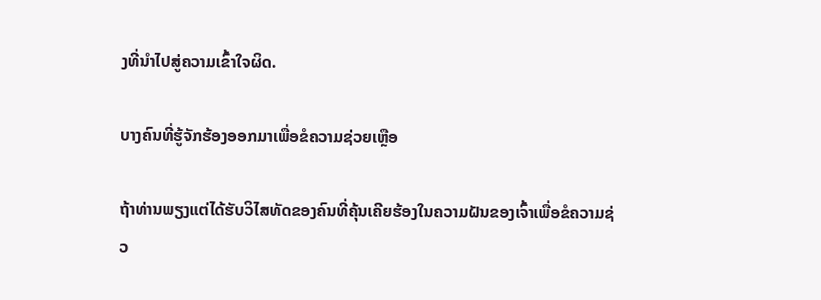ງທີ່ນໍາໄປສູ່ຄວາມເຂົ້າໃຈຜິດ.

ບາງຄົນທີ່ຮູ້ຈັກຮ້ອງອອກມາເພື່ອຂໍຄວາມຊ່ວຍເຫຼືອ

ຖ້າທ່ານພຽງແຕ່ໄດ້ຮັບວິໄສທັດຂອງຄົນທີ່ຄຸ້ນເຄີຍຮ້ອງໃນຄວາມຝັນຂອງເຈົ້າເພື່ອຂໍຄວາມຊ່ວ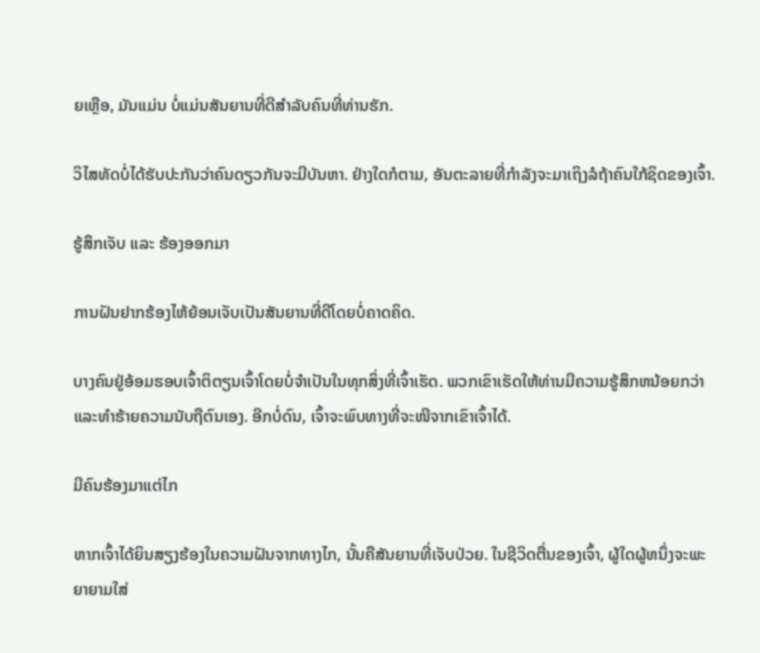ຍເຫຼືອ, ມັນແມ່ນ ບໍ່ແມ່ນສັນຍານທີ່ດີສໍາລັບຄົນທີ່ທ່ານຮັກ.

ວິໄສທັດບໍ່ໄດ້ຮັບປະກັນວ່າຄົນດຽວກັນຈະມີບັນຫາ. ຢ່າງໃດກໍຕາມ, ອັນຕະລາຍທີ່ກໍາລັງຈະມາເຖິງລໍຖ້າຄົນໃກ້ຊິດຂອງເຈົ້າ.

ຮູ້ສຶກເຈັບ ແລະ ຮ້ອງອອກມາ

ການຝັນຢາກຮ້ອງໄຫ້ຍ້ອນເຈັບເປັນສັນຍານທີ່ດີໂດຍບໍ່ຄາດຄິດ.

ບາງຄົນຢູ່ອ້ອມຮອບເຈົ້າຕິຕຽນເຈົ້າໂດຍບໍ່ຈຳເປັນໃນທຸກສິ່ງທີ່ເຈົ້າເຮັດ. ພວກເຂົາເຮັດໃຫ້ທ່ານມີຄວາມຮູ້ສຶກຫນ້ອຍກວ່າແລະທໍາຮ້າຍຄວາມນັບຖືຕົນເອງ. ອີກບໍ່ດົນ, ເຈົ້າຈະພົບທາງທີ່ຈະໜີຈາກເຂົາເຈົ້າໄດ້.

ມີຄົນຮ້ອງມາແຕ່ໄກ

ຫາກເຈົ້າໄດ້ຍິນສຽງຮ້ອງໃນຄວາມຝັນຈາກທາງໄກ, ນັ້ນຄືສັນຍານທີ່ເຈັບປ່ວຍ. ໃນຊີວິດຕື່ນຂອງເຈົ້າ, ຜູ້ໃດຜູ້ຫນຶ່ງຈະພະຍາຍາມໃສ່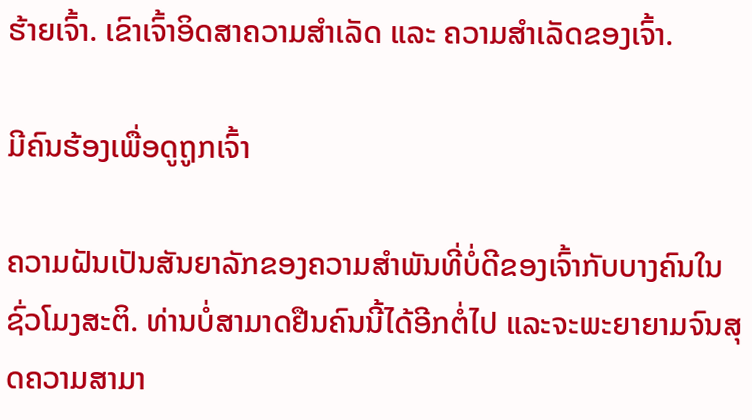ຮ້າຍເຈົ້າ. ເຂົາເຈົ້າອິດສາຄວາມສຳເລັດ ແລະ ຄວາມສຳເລັດຂອງເຈົ້າ.

ມີຄົນຮ້ອງເພື່ອດູຖູກເຈົ້າ

ຄວາມຝັນເປັນສັນຍາລັກຂອງຄວາມສຳພັນທີ່ບໍ່ດີຂອງເຈົ້າກັບບາງຄົນໃນຊົ່ວໂມງສະຕິ. ທ່ານບໍ່ສາມາດຢືນຄົນນີ້ໄດ້ອີກຕໍ່ໄປ ແລະຈະພະຍາຍາມຈົນສຸດຄວາມສາມາ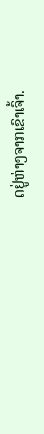ດຢູ່ຫ່າງຈາກເຂົາເຈົ້າ.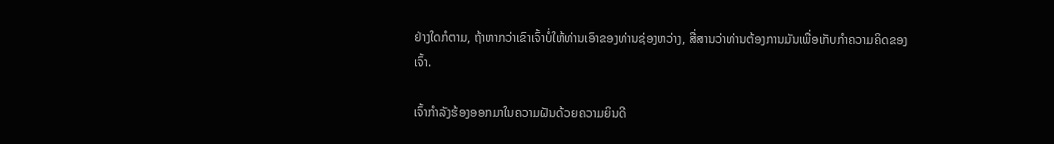ຢ່າງໃດກໍຕາມ, ຖ້າຫາກວ່າເຂົາເຈົ້າບໍ່ໃຫ້ທ່ານເອົາຂອງທ່ານຊ່ອງຫວ່າງ, ສື່ສານວ່າທ່ານຕ້ອງການມັນເພື່ອເກັບກໍາຄວາມຄິດຂອງເຈົ້າ.

ເຈົ້າກໍາລັງຮ້ອງອອກມາໃນຄວາມຝັນດ້ວຍຄວາມຍິນດີ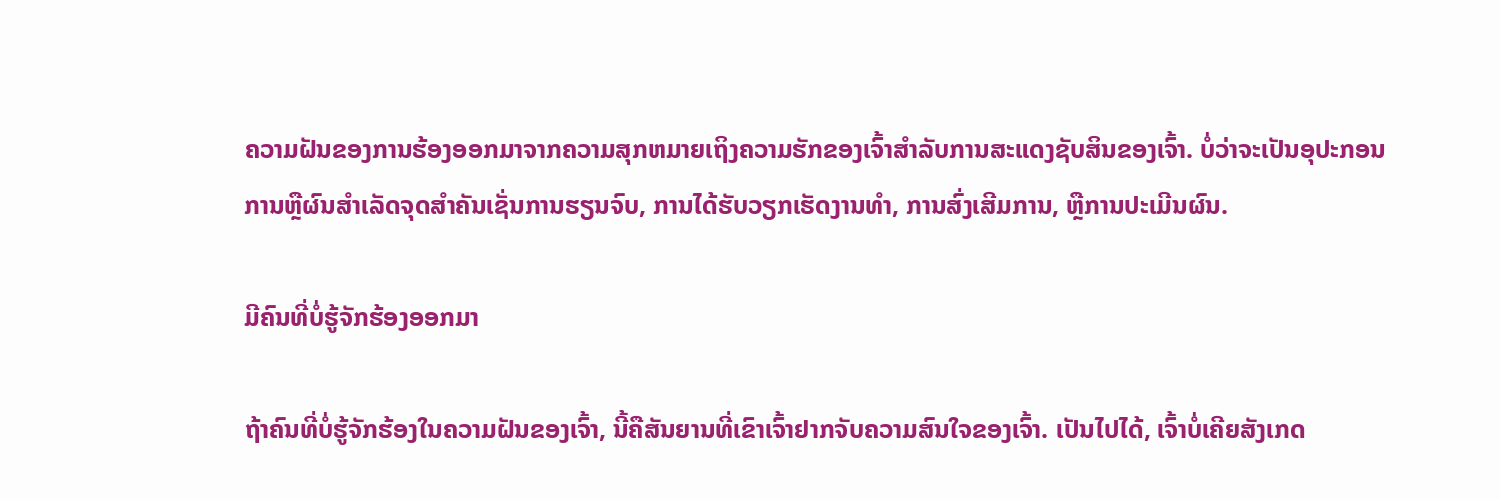ຄວາມຝັນຂອງການຮ້ອງອອກມາຈາກຄວາມສຸກຫມາຍເຖິງຄວາມຮັກຂອງເຈົ້າສໍາລັບການສະແດງຊັບສິນຂອງເຈົ້າ. ບໍ່ວ່າຈະເປັນອຸປະກອນການຫຼືຜົນສໍາເລັດຈຸດສໍາຄັນເຊັ່ນການຮຽນຈົບ, ການໄດ້ຮັບວຽກເຮັດງານທໍາ, ການສົ່ງເສີມການ, ຫຼືການປະເມີນຜົນ.

ມີຄົນທີ່ບໍ່ຮູ້ຈັກຮ້ອງອອກມາ

ຖ້າຄົນທີ່ບໍ່ຮູ້ຈັກຮ້ອງໃນຄວາມຝັນຂອງເຈົ້າ, ນີ້ຄືສັນຍານທີ່ເຂົາເຈົ້າຢາກຈັບຄວາມສົນໃຈຂອງເຈົ້າ. ເປັນໄປໄດ້, ເຈົ້າບໍ່ເຄີຍສັງເກດ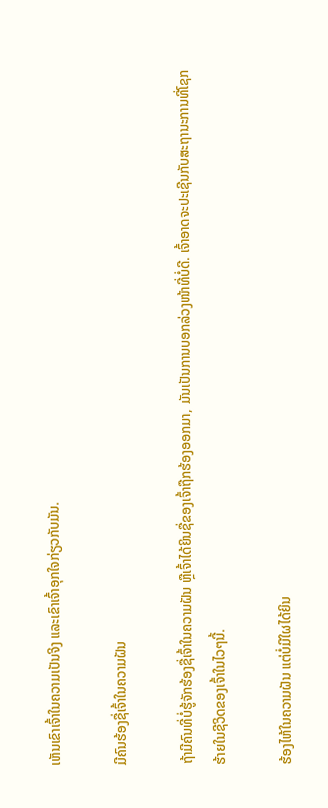ເຫັນເຂົາເຈົ້າໃນຄວາມເປັນຈິງ ແລະເຂົາເຈົ້າອຸກໃຈກ່ຽວກັບມັນ.

ມີຄົນຮ້ອງຊື່ເຈົ້າໃນຄວາມຝັນ

ຖ້າມີຄົນທີ່ບໍ່ຮູ້ຈັກຮ້ອງຊື່ເຈົ້າໃນຄວາມຝັນ ຫຼືເຈົ້າໄດ້ຍິນຊື່ຂອງເຈົ້າຖືກຮ້ອງອອກມາ, ມັນເປັນການບອກລ່ວງໜ້າທີ່ບໍ່ດີ. ເຈົ້າອາດຈະປະເຊີນກັບສະຖານະການທີ່ໂຊກຮ້າຍໃນຊີວິດຂອງເຈົ້າໃນໄວໆນີ້.

ຮ້ອງໄຫ້ໃນຄວາມຝັນ ແຕ່ບໍ່ມີໃຜໄດ້ຍິນ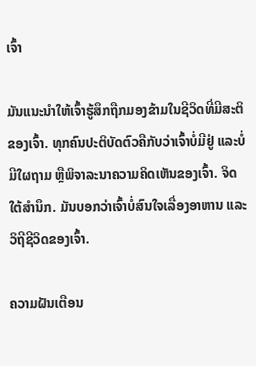ເຈົ້າ

ມັນແນະນຳໃຫ້ເຈົ້າຮູ້ສຶກຖືກມອງຂ້າມໃນຊີວິດທີ່ມີສະຕິຂອງເຈົ້າ. ທຸກຄົນປະຕິບັດຕົວຄືກັບວ່າເຈົ້າບໍ່ມີຢູ່ ແລະບໍ່ມີໃຜຖາມ ຫຼືພິຈາລະນາຄວາມຄິດເຫັນຂອງເຈົ້າ. ຈິດໃຕ້ສຳນຶກ. ມັນບອກວ່າເຈົ້າບໍ່ສົນໃຈເລື່ອງອາຫານ ແລະວິຖີຊີວິດຂອງເຈົ້າ.

ຄວາມຝັນເຕືອນ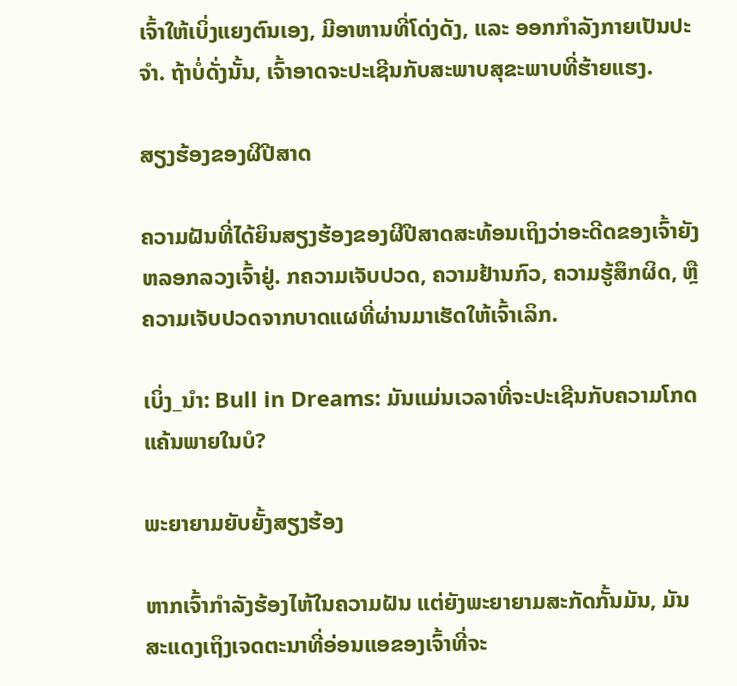ເຈົ້າໃຫ້ເບິ່ງແຍງຕົນເອງ, ມີອາຫານທີ່ໂດ່ງດັງ, ແລະ ອອກກຳລັງກາຍເປັນປະຈຳ. ຖ້າບໍ່ດັ່ງນັ້ນ, ເຈົ້າອາດຈະປະເຊີນກັບສະພາບສຸຂະພາບທີ່ຮ້າຍແຮງ.

ສຽງຮ້ອງຂອງຜີປີສາດ

ຄວາມຝັນທີ່ໄດ້ຍິນສຽງຮ້ອງຂອງຜີປີສາດສະທ້ອນເຖິງວ່າອະດີດຂອງເຈົ້າຍັງຫລອກລວງເຈົ້າຢູ່. ກຄວາມເຈັບປວດ, ຄວາມຢ້ານກົວ, ຄວາມຮູ້ສຶກຜິດ, ຫຼືຄວາມເຈັບປວດຈາກບາດແຜທີ່ຜ່ານມາເຮັດໃຫ້ເຈົ້າເລິກ.

ເບິ່ງ_ນຳ: Bull in Dreams: ມັນແມ່ນເວລາທີ່ຈະປະເຊີນກັບຄວາມໂກດແຄ້ນພາຍໃນບໍ?

ພະຍາຍາມຍັບຍັ້ງສຽງຮ້ອງ

ຫາກເຈົ້າກຳລັງຮ້ອງໄຫ້ໃນຄວາມຝັນ ແຕ່ຍັງພະຍາຍາມສະກັດກັ້ນມັນ, ມັນສະແດງເຖິງເຈດຕະນາທີ່ອ່ອນແອຂອງເຈົ້າທີ່ຈະ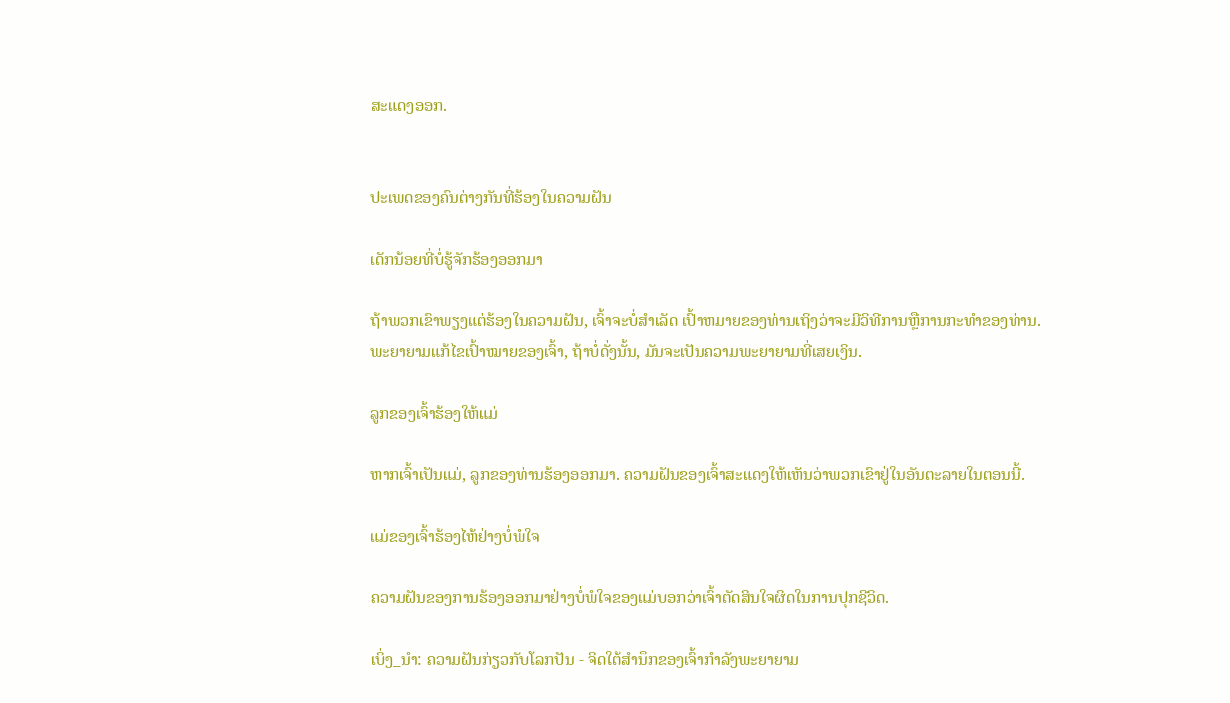ສະແດງອອກ.


ປະເພດຂອງຄົນຕ່າງກັນທີ່ຮ້ອງໃນຄວາມຝັນ

ເດັກນ້ອຍທີ່ບໍ່ຮູ້ຈັກຮ້ອງອອກມາ

ຖ້າພວກເຂົາພຽງແຕ່ຮ້ອງໃນຄວາມຝັນ, ເຈົ້າຈະບໍ່ສໍາເລັດ ເປົ້າຫມາຍຂອງທ່ານເຖິງວ່າຈະມີວິທີການຫຼືການກະທໍາຂອງທ່ານ. ພະຍາຍາມແກ້ໄຂເປົ້າໝາຍຂອງເຈົ້າ, ຖ້າບໍ່ດັ່ງນັ້ນ, ມັນຈະເປັນຄວາມພະຍາຍາມທີ່ເສຍເງິນ.

ລູກຂອງເຈົ້າຮ້ອງໃຫ້ແມ່

ຫາກເຈົ້າເປັນແມ່, ລູກຂອງທ່ານຮ້ອງອອກມາ. ຄວາມຝັນຂອງເຈົ້າສະແດງໃຫ້ເຫັນວ່າພວກເຂົາຢູ່ໃນອັນຕະລາຍໃນຕອນນີ້.

ແມ່ຂອງເຈົ້າຮ້ອງໄຫ້ຢ່າງບໍ່ພໍໃຈ

ຄວາມຝັນຂອງການຮ້ອງອອກມາຢ່າງບໍ່ພໍໃຈຂອງແມ່ບອກວ່າເຈົ້າຕັດສິນໃຈຜິດໃນການປຸກຊີວິດ.

ເບິ່ງ_ນຳ: ຄວາມຝັນກ່ຽວກັບໂລກປັນ - ຈິດໃຕ້ສຳນຶກຂອງເຈົ້າກຳລັງພະຍາຍາມ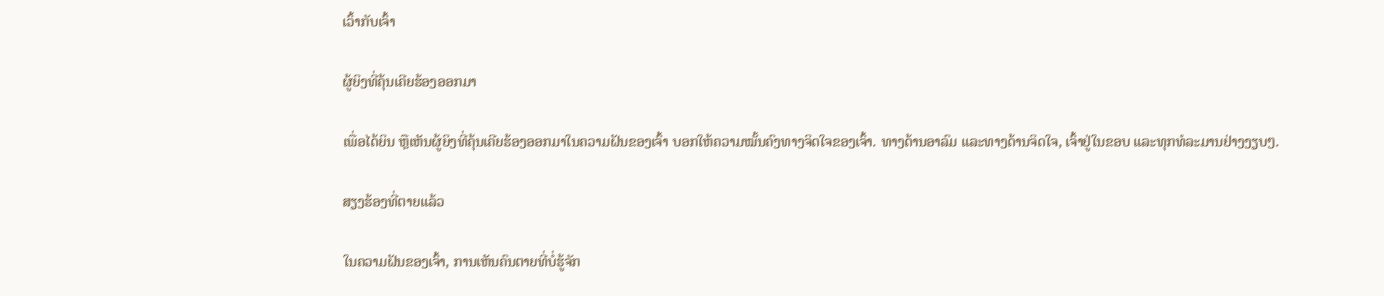ເວົ້າກັບເຈົ້າ

ຜູ້ຍິງທີ່ຄຸ້ນເຄີຍຮ້ອງອອກມາ

ເພື່ອໄດ້ຍິນ ຫຼືເຫັນຜູ້ຍິງທີ່ຄຸ້ນເຄີຍຮ້ອງອອກມາໃນຄວາມຝັນຂອງເຈົ້າ ບອກໃຫ້ຄວາມໝັ້ນຄົງທາງຈິດໃຈຂອງເຈົ້າ. ທາງດ້ານອາລົມ ແລະທາງດ້ານຈິດໃຈ, ເຈົ້າຢູ່ໃນຂອບ ແລະທຸກທໍລະມານຢ່າງງຽບໆ.

ສຽງຮ້ອງທີ່ຕາຍແລ້ວ

ໃນຄວາມຝັນຂອງເຈົ້າ, ການເຫັນຄົນຕາຍທີ່ບໍ່ຮູ້ຈັກ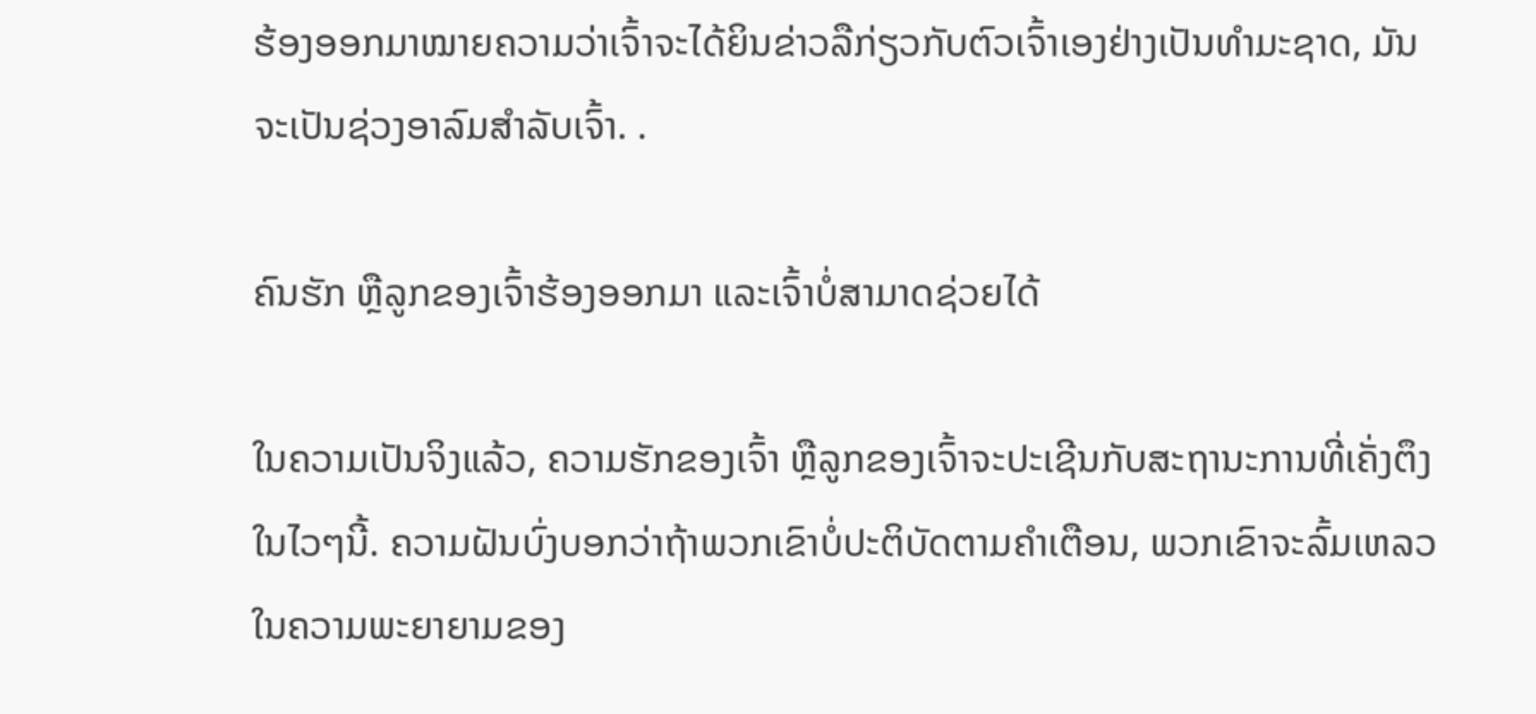ຮ້ອງອອກມາໝາຍຄວາມວ່າເຈົ້າຈະໄດ້ຍິນຂ່າວລືກ່ຽວກັບຕົວເຈົ້າເອງຢ່າງເປັນທຳມະຊາດ, ມັນຈະເປັນຊ່ວງອາລົມສຳລັບເຈົ້າ. .

ຄົນຮັກ ຫຼືລູກຂອງເຈົ້າຮ້ອງອອກມາ ແລະເຈົ້າບໍ່ສາມາດຊ່ວຍໄດ້

ໃນຄວາມເປັນຈິງແລ້ວ, ຄວາມຮັກຂອງເຈົ້າ ຫຼືລູກຂອງເຈົ້າຈະປະເຊີນກັບສະຖານະການທີ່ເຄັ່ງຕຶງໃນໄວໆນີ້. ຄວາມຝັນບົ່ງບອກວ່າຖ້າພວກເຂົາບໍ່ປະຕິບັດຕາມຄໍາເຕືອນ, ພວກເຂົາຈະລົ້ມເຫລວໃນຄວາມພະຍາຍາມຂອງ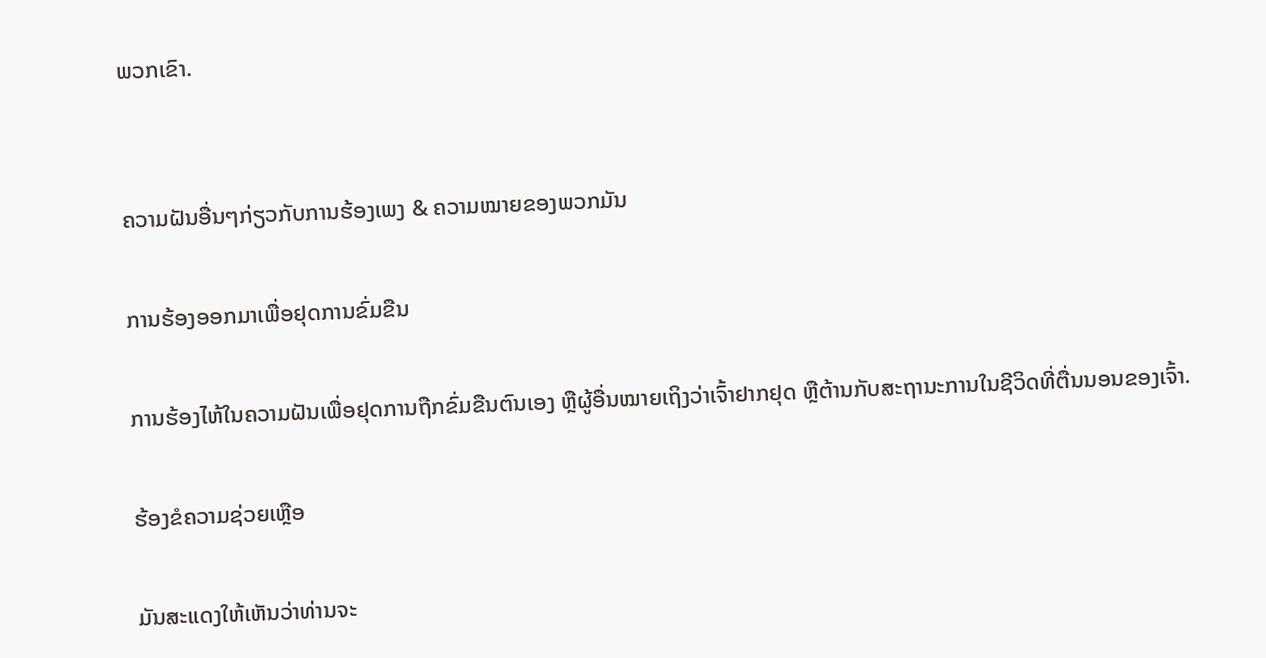ພວກເຂົາ.


ຄວາມຝັນອື່ນໆກ່ຽວກັບການຮ້ອງເພງ & ຄວາມໝາຍຂອງພວກມັນ

ການຮ້ອງອອກມາເພື່ອຢຸດການຂົ່ມຂືນ

ການຮ້ອງໄຫ້ໃນຄວາມຝັນເພື່ອຢຸດການຖືກຂົ່ມຂືນຕົນເອງ ຫຼືຜູ້ອື່ນໝາຍເຖິງວ່າເຈົ້າຢາກຢຸດ ຫຼືຕ້ານກັບສະຖານະການໃນຊີວິດທີ່ຕື່ນນອນຂອງເຈົ້າ.

ຮ້ອງຂໍຄວາມຊ່ວຍເຫຼືອ

ມັນສະແດງໃຫ້ເຫັນວ່າທ່ານຈະ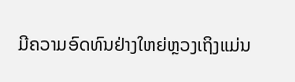ມີຄວາມອົດທົນຢ່າງໃຫຍ່ຫຼວງເຖິງແມ່ນ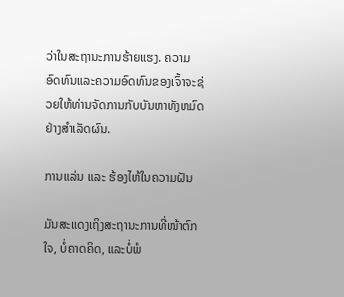ວ່າໃນສະຖານະການຮ້າຍແຮງ. ຄວາມອົດທົນແລະຄວາມອົດທົນຂອງເຈົ້າຈະຊ່ວຍໃຫ້ທ່ານຈັດການກັບບັນຫາທັງຫມົດຢ່າງສໍາເລັດຜົນ.

ການແລ່ນ ແລະ ຮ້ອງໄຫ້ໃນຄວາມຝັນ

ມັນສະແດງເຖິງສະຖານະການທີ່ໜ້າຕົກໃຈ, ບໍ່ຄາດຄິດ, ແລະບໍ່ພໍ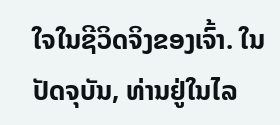ໃຈໃນຊີວິດຈິງຂອງເຈົ້າ. ໃນປັດຈຸບັນ, ທ່ານຢູ່ໃນໄລ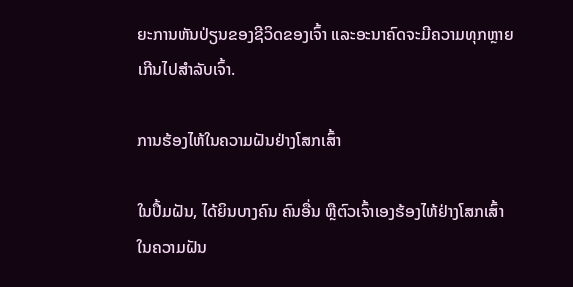ຍະການຫັນປ່ຽນຂອງຊີວິດຂອງເຈົ້າ ແລະອະນາຄົດຈະມີຄວາມທຸກຫຼາຍເກີນໄປສຳລັບເຈົ້າ.

ການຮ້ອງໄຫ້ໃນຄວາມຝັນຢ່າງໂສກເສົ້າ

ໃນປຶ້ມຝັນ, ໄດ້ຍິນບາງຄົນ ຄົນອື່ນ ຫຼືຕົວເຈົ້າເອງຮ້ອງໄຫ້ຢ່າງໂສກເສົ້າໃນຄວາມຝັນ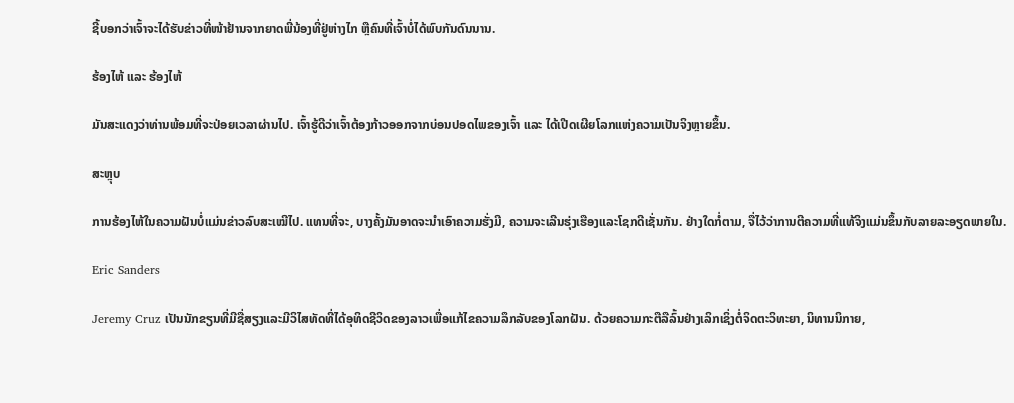ຊີ້ບອກວ່າເຈົ້າຈະໄດ້ຮັບຂ່າວທີ່ໜ້າຢ້ານຈາກຍາດພີ່ນ້ອງທີ່ຢູ່ຫ່າງໄກ ຫຼືຄົນທີ່ເຈົ້າບໍ່ໄດ້ພົບກັນດົນນານ.

ຮ້ອງໄຫ້ ແລະ ຮ້ອງໄຫ້

ມັນສະແດງວ່າທ່ານພ້ອມທີ່ຈະປ່ອຍເວລາຜ່ານໄປ. ເຈົ້າຮູ້ດີວ່າເຈົ້າຕ້ອງກ້າວອອກຈາກບ່ອນປອດໄພຂອງເຈົ້າ ແລະ ໄດ້ເປີດເຜີຍໂລກແຫ່ງຄວາມເປັນຈິງຫຼາຍຂຶ້ນ.

ສະຫຼຸບ

ການຮ້ອງໄຫ້ໃນຄວາມຝັນບໍ່ແມ່ນຂ່າວລົບສະເໝີໄປ. ແທນທີ່ຈະ, ບາງຄັ້ງມັນອາດຈະນໍາເອົາຄວາມຮັ່ງມີ, ຄວາມຈະເລີນຮຸ່ງເຮືອງແລະໂຊກດີເຊັ່ນກັນ. ຢ່າງໃດກໍ່ຕາມ, ຈື່ໄວ້ວ່າການຕີຄວາມທີ່ແທ້ຈິງແມ່ນຂຶ້ນກັບລາຍລະອຽດພາຍໃນ.

Eric Sanders

Jeremy Cruz ເປັນນັກຂຽນທີ່ມີຊື່ສຽງແລະມີວິໄສທັດທີ່ໄດ້ອຸທິດຊີວິດຂອງລາວເພື່ອແກ້ໄຂຄວາມລຶກລັບຂອງໂລກຝັນ. ດ້ວຍຄວາມກະຕືລືລົ້ນຢ່າງເລິກເຊິ່ງຕໍ່ຈິດຕະວິທະຍາ, ນິທານນິກາຍ,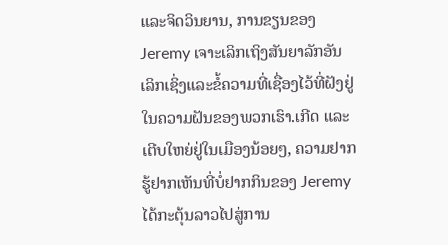ແລະຈິດວິນຍານ, ການຂຽນຂອງ Jeremy ເຈາະເລິກເຖິງສັນຍາລັກອັນເລິກເຊິ່ງແລະຂໍ້ຄວາມທີ່ເຊື່ອງໄວ້ທີ່ຝັງຢູ່ໃນຄວາມຝັນຂອງພວກເຮົາ.ເກີດ ແລະ ເຕີບໃຫຍ່ຢູ່ໃນເມືອງນ້ອຍໆ, ຄວາມຢາກຮູ້ຢາກເຫັນທີ່ບໍ່ຢາກກິນຂອງ Jeremy ໄດ້ກະຕຸ້ນລາວໄປສູ່ການ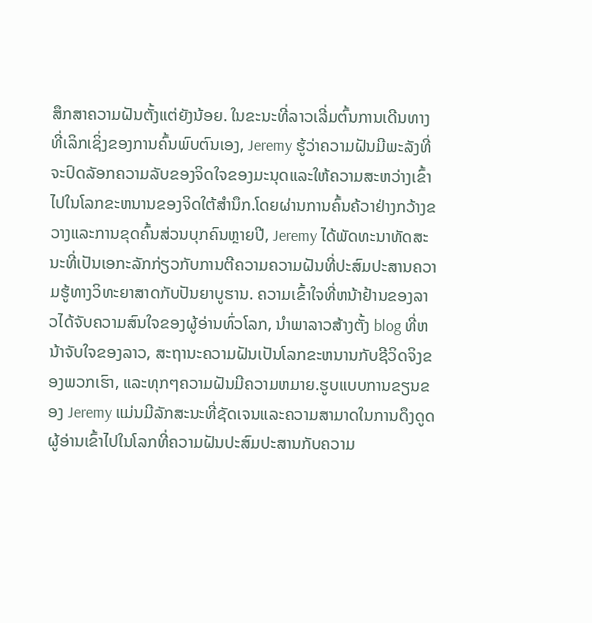ສຶກສາຄວາມຝັນຕັ້ງແຕ່ຍັງນ້ອຍ. ໃນຂະນະທີ່ລາວເລີ່ມຕົ້ນການເດີນທາງທີ່ເລິກເຊິ່ງຂອງການຄົ້ນພົບຕົນເອງ, Jeremy ຮູ້ວ່າຄວາມຝັນມີພະລັງທີ່ຈະປົດລັອກຄວາມລັບຂອງຈິດໃຈຂອງມະນຸດແລະໃຫ້ຄວາມສະຫວ່າງເຂົ້າໄປໃນໂລກຂະຫນານຂອງຈິດໃຕ້ສໍານຶກ.ໂດຍຜ່ານການຄົ້ນຄ້ວາຢ່າງກວ້າງຂວາງແລະການຂຸດຄົ້ນສ່ວນບຸກຄົນຫຼາຍປີ, Jeremy ໄດ້ພັດທະນາທັດສະນະທີ່ເປັນເອກະລັກກ່ຽວກັບການຕີຄວາມຄວາມຝັນທີ່ປະສົມປະສານຄວາມຮູ້ທາງວິທະຍາສາດກັບປັນຍາບູຮານ. ຄວາມເຂົ້າໃຈທີ່ຫນ້າຢ້ານຂອງລາວໄດ້ຈັບຄວາມສົນໃຈຂອງຜູ້ອ່ານທົ່ວໂລກ, ນໍາພາລາວສ້າງຕັ້ງ blog ທີ່ຫນ້າຈັບໃຈຂອງລາວ, ສະຖານະຄວາມຝັນເປັນໂລກຂະຫນານກັບຊີວິດຈິງຂອງພວກເຮົາ, ແລະທຸກໆຄວາມຝັນມີຄວາມຫມາຍ.ຮູບແບບການຂຽນຂອງ Jeremy ແມ່ນມີລັກສະນະທີ່ຊັດເຈນແລະຄວາມສາມາດໃນການດຶງດູດຜູ້ອ່ານເຂົ້າໄປໃນໂລກທີ່ຄວາມຝັນປະສົມປະສານກັບຄວາມ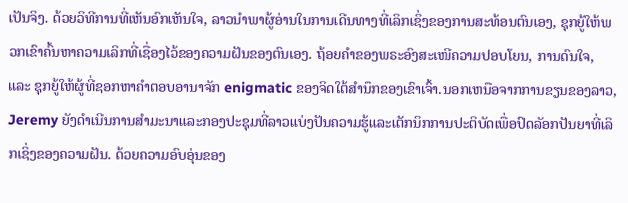ເປັນຈິງ. ດ້ວຍວິທີການທີ່ເຫັນອົກເຫັນໃຈ, ລາວນໍາພາຜູ້ອ່ານໃນການເດີນທາງທີ່ເລິກເຊິ່ງຂອງການສະທ້ອນຕົນເອງ, ຊຸກຍູ້ໃຫ້ພວກເຂົາຄົ້ນຫາຄວາມເລິກທີ່ເຊື່ອງໄວ້ຂອງຄວາມຝັນຂອງຕົນເອງ. ຖ້ອຍຄຳຂອງພຣະອົງສະເໜີຄວາມປອບໂຍນ, ການດົນໃຈ, ແລະ ຊຸກຍູ້ໃຫ້ຜູ້ທີ່ຊອກຫາຄຳຕອບອານາຈັກ enigmatic ຂອງຈິດໃຕ້ສໍານຶກຂອງເຂົາເຈົ້າ.ນອກເຫນືອຈາກການຂຽນຂອງລາວ, Jeremy ຍັງດໍາເນີນການສໍາມະນາແລະກອງປະຊຸມທີ່ລາວແບ່ງປັນຄວາມຮູ້ແລະເຕັກນິກການປະຕິບັດເພື່ອປົດລັອກປັນຍາທີ່ເລິກເຊິ່ງຂອງຄວາມຝັນ. ດ້ວຍຄວາມອົບອຸ່ນຂອງ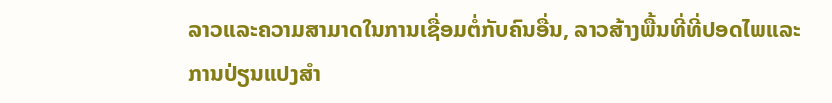ລາວແລະຄວາມສາມາດໃນການເຊື່ອມຕໍ່ກັບຄົນອື່ນ, ລາວສ້າງພື້ນທີ່ທີ່ປອດໄພແລະການປ່ຽນແປງສໍາ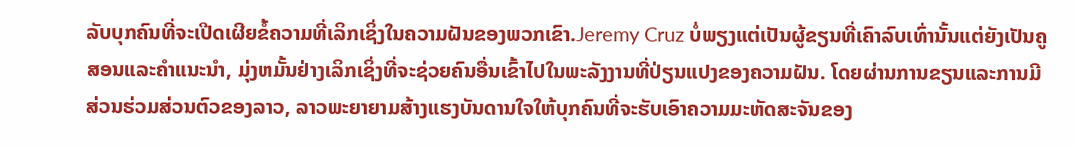ລັບບຸກຄົນທີ່ຈະເປີດເຜີຍຂໍ້ຄວາມທີ່ເລິກເຊິ່ງໃນຄວາມຝັນຂອງພວກເຂົາ.Jeremy Cruz ບໍ່ພຽງແຕ່ເປັນຜູ້ຂຽນທີ່ເຄົາລົບເທົ່ານັ້ນແຕ່ຍັງເປັນຄູສອນແລະຄໍາແນະນໍາ, ມຸ່ງຫມັ້ນຢ່າງເລິກເຊິ່ງທີ່ຈະຊ່ວຍຄົນອື່ນເຂົ້າໄປໃນພະລັງງານທີ່ປ່ຽນແປງຂອງຄວາມຝັນ. ໂດຍຜ່ານການຂຽນແລະການມີສ່ວນຮ່ວມສ່ວນຕົວຂອງລາວ, ລາວພະຍາຍາມສ້າງແຮງບັນດານໃຈໃຫ້ບຸກຄົນທີ່ຈະຮັບເອົາຄວາມມະຫັດສະຈັນຂອງ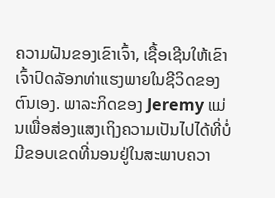ຄວາມຝັນຂອງເຂົາເຈົ້າ, ເຊື້ອເຊີນໃຫ້ເຂົາເຈົ້າປົດລັອກທ່າແຮງພາຍໃນຊີວິດຂອງຕົນເອງ. ພາລະກິດຂອງ Jeremy ແມ່ນເພື່ອສ່ອງແສງເຖິງຄວາມເປັນໄປໄດ້ທີ່ບໍ່ມີຂອບເຂດທີ່ນອນຢູ່ໃນສະພາບຄວາ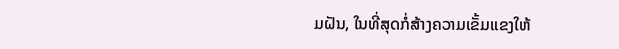ມຝັນ, ໃນທີ່ສຸດກໍ່ສ້າງຄວາມເຂັ້ມແຂງໃຫ້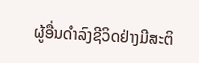ຜູ້ອື່ນດໍາລົງຊີວິດຢ່າງມີສະຕິ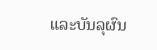ແລະບັນລຸຜົນ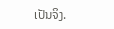ເປັນຈິງ.